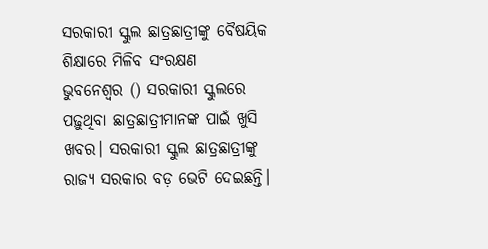ସରକାରୀ ସ୍କୁଲ ଛାତ୍ରଛାତ୍ରୀଙ୍କୁ ବୈଷୟିକ ଶିକ୍ଷାରେ ମିଳିବ ସଂରକ୍ଷଣ
ଭୁବନେଶ୍ବର () ସରକାରୀ ସ୍କୁଲରେ ପଢ଼ୁଥିବା ଛାତ୍ରଛାତ୍ରୀମାନଙ୍କ ପାଇଁ ଖୁସି ଖବର। ସରକାରୀ ସ୍କୁଲ ଛାତ୍ରଛାତ୍ରୀଙ୍କୁ ରାଜ୍ୟ ସରକାର ବଡ଼ ଭେଟି ଦେଇଛନ୍ତି।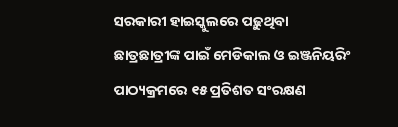ସରକାରୀ ହାଇସ୍କୁଲରେ ପଢ଼ୁଥିବା ଛାତ୍ରଛାତ୍ରୀଙ୍କ ପାଇଁ ମେଡିକାଲ ଓ ଇଞ୍ଜନିୟରିଂ ପାଠ୍ୟକ୍ରମରେ ୧୫ ପ୍ରତିଶତ ସଂରକ୍ଷଣ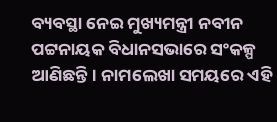ବ୍ୟବସ୍ଥା ନେଇ ମୁଖ୍ୟମନ୍ତ୍ରୀ ନବୀନ ପଟ୍ଟନାୟକ ବିଧାନସଭାରେ ସଂକଳ୍ପ ଆଣିଛନ୍ତି। ନାମଲେଖା ସମୟରେ ଏହି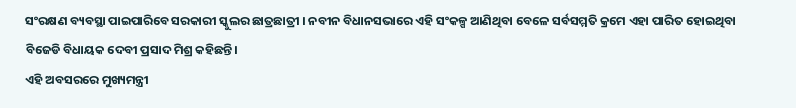ସଂରକ୍ଷଣ ବ୍ୟବସ୍ଥା ପାଇପାରିବେ ସରକାରୀ ସ୍କୁଲର ଛାତ୍ରଛାତ୍ରୀ । ନବୀନ ବିଧାନସଭାରେ ଏହି ସଂକଳ୍ପ ଆଣିଥିବା ବେଳେ ସର୍ବସମ୍ମତି କ୍ରମେ ଏହା ପାରିତ ହୋଇଥିବା ବିଜେଡି ବିଧାୟକ ଦେବୀ ପ୍ରସାଦ ମିଶ୍ର କହିଛନ୍ତି।
ଏହି ଅବସରରେ ମୁଖ୍ୟମନ୍ତ୍ରୀ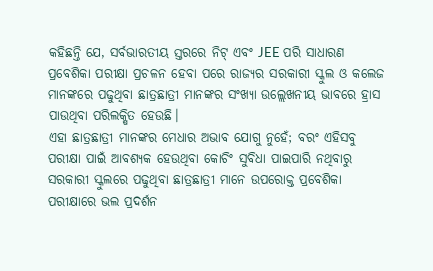କହିଛନ୍ତି ଯେ, ସର୍ବଭାରତୀୟ ସ୍ତରରେ ନିଟ୍ ଏବଂ JEE ପରି ସାଧାରଣ ପ୍ରବେଶିକା ପରୀକ୍ଷା ପ୍ରଚଳନ ହେବା ପରେ ରାଜ୍ୟର ସରକାରୀ ସ୍କୁଲ ଓ କଲେଜ ମାନଙ୍କରେ ପଢୁଥିବା ଛାତ୍ରଛାତ୍ରୀ ମାନଙ୍କର ସଂଖ୍ୟା ଉଲ୍ଲେଖନୀୟ ଭାବରେ ହ୍ରାସ ପାଉଥିବା ପରିଲକ୍ଷିତ ହେଉଛି।
ଏହା ଛାତ୍ରଛାତ୍ରୀ ମାନଙ୍କର ମେଧାର ଅଭାବ ଯୋଗୁ ନୁହେଁ; ବରଂ ଏହିସବୁ ପରୀକ୍ଷା ପାଇଁ ଆବଶ୍ୟକ ହେଉଥିବା କୋଚିଂ ସୁବିଧା ପାଇପାରି ନଥିବାରୁ ସରକାରୀ ସ୍କୁଲରେ ପଢୁଥିବା ଛାତ୍ରଛାତ୍ରୀ ମାନେ ଉପରୋକ୍ତ ପ୍ରବେଶିକା ପରୀକ୍ଷାରେ ଭଲ ପ୍ରଦର୍ଶନ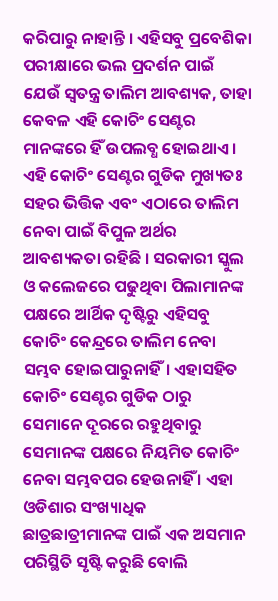କରିପାରୁ ନାହାନ୍ତି । ଏହିସବୁ ପ୍ରବେଶିକା ପରୀକ୍ଷାରେ ଭଲ ପ୍ରଦର୍ଶନ ପାଇଁ ଯେଉଁ ସ୍ବତନ୍ତ୍ର ତାଲିମ ଆବଶ୍ୟକ, ତାହା କେବଳ ଏହି କୋଚିଂ ସେଣ୍ଟର ମାନଙ୍କରେ ହିଁ ଉପଲବ୍ଧ ହୋଇଥାଏ । ଏହି କୋଚିଂ ସେଣ୍ଟର ଗୁଡିକ ମୁଖ୍ୟତଃ ସହର ଭିତ୍ତିକ ଏବଂ ଏଠାରେ ତାଲିମ ନେବା ପାଇଁ ବିପୁଳ ଅର୍ଥର ଆବଶ୍ୟକତା ରହିଛି । ସରକାରୀ ସ୍କୁଲ ଓ କଲେଜରେ ପଢୁଥିବା ପିଲାମାନଙ୍କ ପକ୍ଷରେ ଆର୍ଥିକ ଦୃଷ୍ଟିରୁ ଏହିସବୁ କୋଚିଂ କେନ୍ଦ୍ରରେ ତାଲିମ ନେବା ସମ୍ଭବ ହୋଇପାରୁନାହିଁ। ଏହାସହିତ କୋଚିଂ ସେଣ୍ଟର ଗୁଡିକ ଠାରୁ ସେମାନେ ଦୂରରେ ରହୁଥିବାରୁ ସେମାନଙ୍କ ପକ୍ଷରେ ନିୟମିତ କୋଚିଂ ନେବା ସମ୍ଭବପର ହେଉନାହିଁ । ଏହା ଓଡିଶାର ସଂଖ୍ୟାଧିକ ଛାତ୍ରଛାତ୍ରୀମାନଙ୍କ ପାଇଁ ଏକ ଅସମାନ ପରିସ୍ଥିତି ସୃଷ୍ଟି କରୁଛି ବୋଲି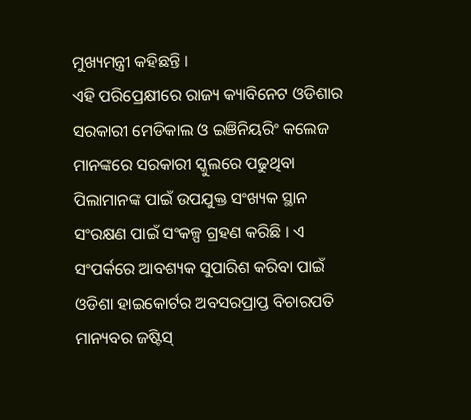ମୁଖ୍ୟମନ୍ତ୍ରୀ କହିଛନ୍ତି ।
ଏହି ପରିପ୍ରେକ୍ଷୀରେ ରାଜ୍ୟ କ୍ୟାବିନେଟ ଓଡିଶାର ସରକାରୀ ମେଡିକାଲ ଓ ଇଞିନିୟରିଂ କଲେଜ ମାନଙ୍କରେ ସରକାରୀ ସ୍କୁଲରେ ପଢୁଥିବା ପିଲାମାନଙ୍କ ପାଇଁ ଉପଯୁକ୍ତ ସଂଖ୍ୟକ ସ୍ଥାନ ସଂରକ୍ଷଣ ପାଇଁ ସଂକଳ୍ପ ଗ୍ରହଣ କରିଛି । ଏ ସଂପର୍କରେ ଆବଶ୍ୟକ ସୁପାରିଶ କରିବା ପାଇଁ ଓଡିଶା ହାଇକୋର୍ଟର ଅବସରପ୍ରାପ୍ତ ବିଚାରପତି ମାନ୍ୟବର ଜଷ୍ଟିସ୍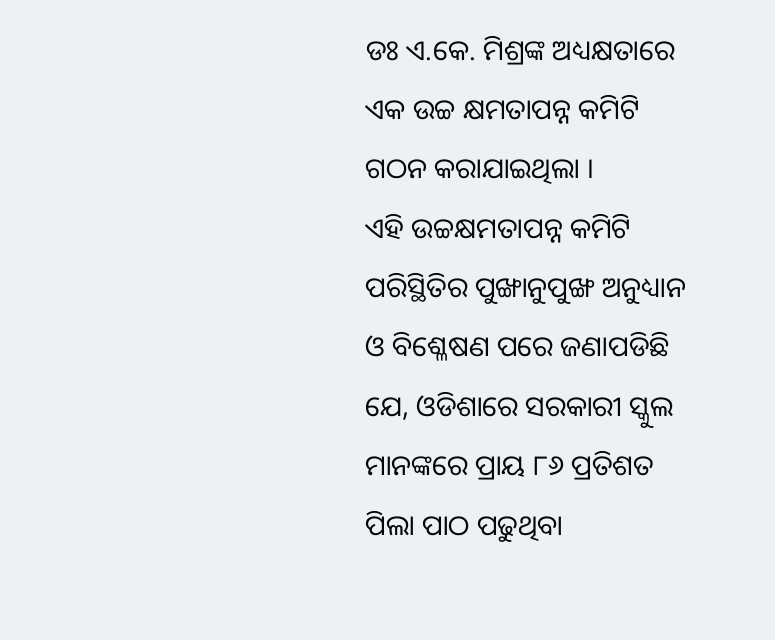ଡଃ ଏ.କେ. ମିଶ୍ରଙ୍କ ଅଧ୍ୟକ୍ଷତାରେ ଏକ ଉଚ୍ଚ କ୍ଷମତାପନ୍ନ କମିଟି ଗଠନ କରାଯାଇଥିଲା ।
ଏହି ଉଚ୍ଚକ୍ଷମତାପନ୍ନ କମିଟି ପରିସ୍ଥିତିର ପୁଙ୍ଖାନୁପୁଙ୍ଖ ଅନୁଧ୍ୟାନ ଓ ବିଶ୍ଳେଷଣ ପରେ ଜଣାପଡିଛି ଯେ, ଓଡିଶାରେ ସରକାରୀ ସ୍କୁଲ ମାନଙ୍କରେ ପ୍ରାୟ ୮୬ ପ୍ରତିଶତ ପିଲା ପାଠ ପଢୁଥିବା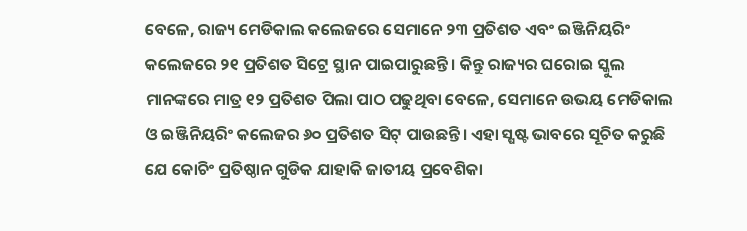ବେଳେ, ରାଜ୍ୟ ମେଡିକାଲ କଲେଜରେ ସେମାନେ ୨୩ ପ୍ରତିଶତ ଏବଂ ଇଞ୍ଜିନିୟରିଂ କଲେଜରେ ୨୧ ପ୍ରତିଶତ ସିଟ୍ରେ ସ୍ଥାନ ପାଇପାରୁଛନ୍ତି । କିନ୍ତୁ ରାଜ୍ୟର ଘରୋଇ ସ୍କୁଲ ମାନଙ୍କରେ ମାତ୍ର ୧୨ ପ୍ରତିଶତ ପିଲା ପାଠ ପଢୁଥିବା ବେଳେ, ସେମାନେ ଉଭୟ ମେଡିକାଲ ଓ ଇଞ୍ଜିନିୟରିଂ କଲେଜର ୬୦ ପ୍ରତିଶତ ସିଟ୍ ପାଉଛନ୍ତି। ଏହା ସ୍ଷଷ୍ଟ ଭାବରେ ସୂଚିତ କରୁଛି ଯେ କୋଚିଂ ପ୍ରତିଷ୍ଠାନ ଗୁଡିକ ଯାହାକି ଜାତୀୟ ପ୍ରବେଶିକା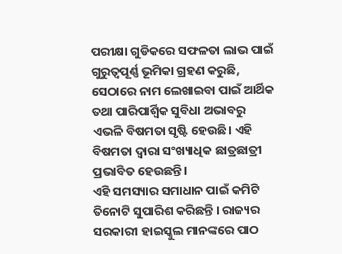ପରୀକ୍ଷା ଗୁଡିକରେ ସଫଳତା ଲାଭ ପାଇଁ ଗୁରୁତ୍ବପୂର୍ଣ୍ଣ ଭୂମିକା ଗ୍ରହଣ କରୁଛି, ସେଠାରେ ନାମ ଲେଖାଇବା ପାଇଁ ଆର୍ଥିକ ତଥା ପାରିପାର୍ଶ୍ବିକ ସୁବିଧା ଅଭାବରୁ ଏଭଳି ବିଷମତା ସୃଷ୍ଟି ହେଉଛି। ଏହି ବିଷମତା ଦ୍ବାରା ସଂଖ୍ୟାଧିକ ଛାତ୍ରଛାତ୍ରୀ ପ୍ରଭାବିତ ହେଉଛନ୍ତି।
ଏହି ସମସ୍ୟାର ସମାଧାନ ପାଇଁ କମିଟି ତିନୋଟି ସୁପାରିଶ କରିଛନ୍ତି । ରାଜ୍ୟର ସରକାରୀ ହାଇସ୍କୁଲ ମାନଙ୍କରେ ପାଠ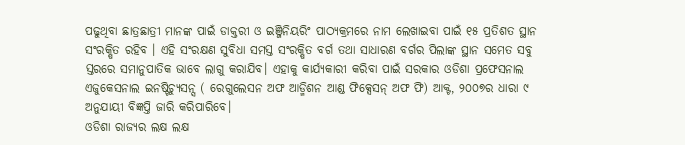ପଢୁଥିବା ଛାତ୍ରଛାତ୍ରୀ ମାନଙ୍କ ପାଇଁ ଡାକ୍ତରୀ ଓ ଇଞ୍ଜିନିୟରିଂ ପାଠ୍ୟକ୍ରମରେ ନାମ ଲେଖାଇବା ପାଇଁ ୧୫ ପ୍ରତିଶତ ସ୍ଥାନ ସଂରକ୍ଷିତ ରହିବ । ଏହି ସଂରକ୍ଷଣ ସୁବିଧା ସମସ୍ତ ସଂରକ୍ଷିତ ବର୍ଗ ତଥା ସାଧାରଣ ବର୍ଗର ପିଲାଙ୍କ ସ୍ଥାନ ସମେତ ସବୁ ସ୍ତରରେ ସମାନୁପାତିକ ଭାବେ ଲାଗୁ କରାଯିବ। ଏହାକୁ କାର୍ଯ୍ୟକାରୀ କରିବା ପାଇଁ ସରକାର ଓଡିଶା ପ୍ରଫେସନାଲ ଏଜୁକେସନାଲ ଇନଷ୍ଟିଚ୍ୟୁସନ୍ସ ( ରେଗୁଲେସନ ଅଫ ଆଡ୍ମିଶନ ଆଣ୍ଡ ଫିକ୍ସେସନ୍ ଅଫ ଫି) ଆକ୍ଟ, ୨୦୦୭ର ଧାରା ୯ ଅନୁଯାୟୀ ବିଜ୍ଞପ୍ତି ଜାରି କରିପାରିବେ।
ଓଡିଶା ରାଜ୍ୟର ଲକ୍ଷ ଲକ୍ଷ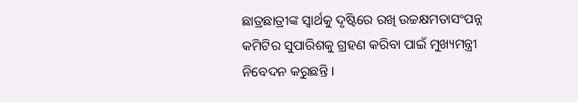ଛାତ୍ରଛାତ୍ରୀଙ୍କ ସ୍ବାର୍ଥକୁ ଦୃଷ୍ଟିରେ ରଖି ଉଚ୍ଚକ୍ଷମତାସଂପନ୍ନ କମିଟିର ସୁପାରିଶକୁ ଗ୍ରହଣ କରିବା ପାଇଁ ମୁଖ୍ୟମନ୍ତ୍ରୀ ନିବେଦନ କରୁଛନ୍ତି ।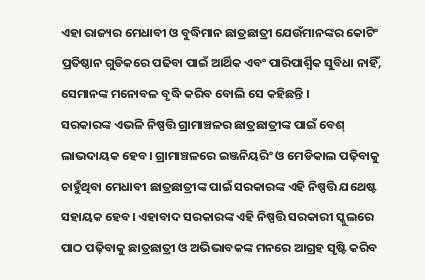ଏହା ରାଜ୍ୟର ମେଧାବୀ ଓ ବୁଦ୍ଧିମାନ ଛାତ୍ରଛାତ୍ରୀ ଯେଉଁମାନଙ୍କର କୋଟିଂ ପ୍ରତିଷ୍ଠାନ ଗୁଡିକରେ ପଢିବା ପାଇଁ ଆର୍ଥିକ ଏବଂ ପାରିପାର୍ଶ୍ବିକ ସୁବିଧା ନାହିଁ, ସେମାନଙ୍କ ମନୋବଳ ବୃଦ୍ଧି କରିବ ବୋଲି ସେ କହିଛନ୍ତି ।
ସରକାରଙ୍କ ଏଭଳି ନିଷ୍ପତ୍ତି ଗ୍ରାମାଞ୍ଚଳର ଛାତ୍ରଛାତ୍ରୀଙ୍କ ପାଇଁ ବେଶ୍ ଲାଭଦାୟକ ହେବ। ଗ୍ରାମାଞ୍ଚଳରେ ଇଞ୍ଜନିୟରିଂ ଓ ମେଡିକାଲ ପଢ଼ିବାକୁ ଚାହୁଁଥିବା ମେଧାବୀ ଛାତ୍ରଛାତ୍ରୀଙ୍କ ପାଇଁ ସରକାରଙ୍କ ଏହି ନିଷ୍ପତ୍ତି ଯଥେଷ୍ଟ ସହାୟକ ହେବ। ଏହାବାଦ ସରକାରଙ୍କ ଏହି ନିଷ୍ପତ୍ତି ସରକାରୀ ସ୍କୁଲରେ ପାଠ ପଢ଼ିବାକୁ ଛାତ୍ରଛାତ୍ରୀ ଓ ଅଭିଭାବକଙ୍କ ମନରେ ଆଗ୍ରହ ସୃଷ୍ଟି କରିବ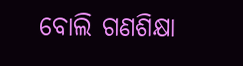ବୋଲି ଗଣଶିକ୍ଷା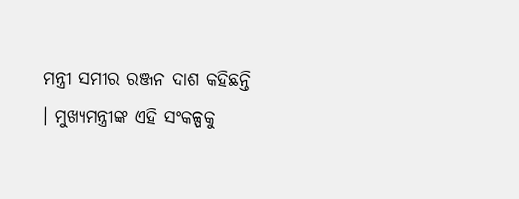ମନ୍ତ୍ରୀ ସମୀର ରଞ୍ଜନ ଦାଶ କହିଛନ୍ତି । ମୁଖ୍ୟମନ୍ତ୍ରୀଙ୍କ ଏହି ସଂକଳ୍ପକୁ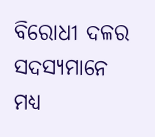ବିରୋଧୀ ଦଳର ସଦସ୍ୟମାନେ ମଧ୍ୟ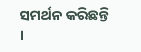ସମର୍ଥନ କରିଛନ୍ତି ।